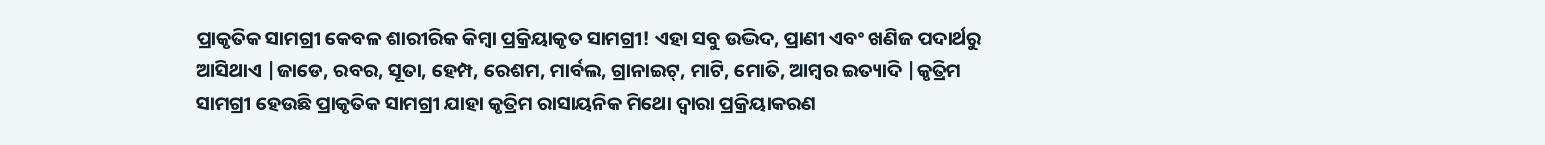ପ୍ରାକୃତିକ ସାମଗ୍ରୀ କେବଳ ଶାରୀରିକ କିମ୍ବା ପ୍ରକ୍ରିୟାକୃତ ସାମଗ୍ରୀ! ଏହା ସବୁ ଉଦ୍ଭିଦ, ପ୍ରାଣୀ ଏବଂ ଖଣିଜ ପଦାର୍ଥରୁ ଆସିଥାଏ |ଜାଡେ, ରବର, ସୂତା, ହେମ୍ପ, ରେଶମ, ମାର୍ବଲ, ଗ୍ରାନାଇଟ୍, ମାଟି, ମୋତି, ଆମ୍ବର ଇତ୍ୟାଦି |କୃତ୍ରିମ ସାମଗ୍ରୀ ହେଉଛି ପ୍ରାକୃତିକ ସାମଗ୍ରୀ ଯାହା କୃତ୍ରିମ ରାସାୟନିକ ମିଥୋ ଦ୍ୱାରା ପ୍ରକ୍ରିୟାକରଣ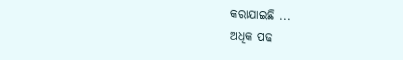କରାଯାଇଛି ...
ଅଧିକ ପଢ